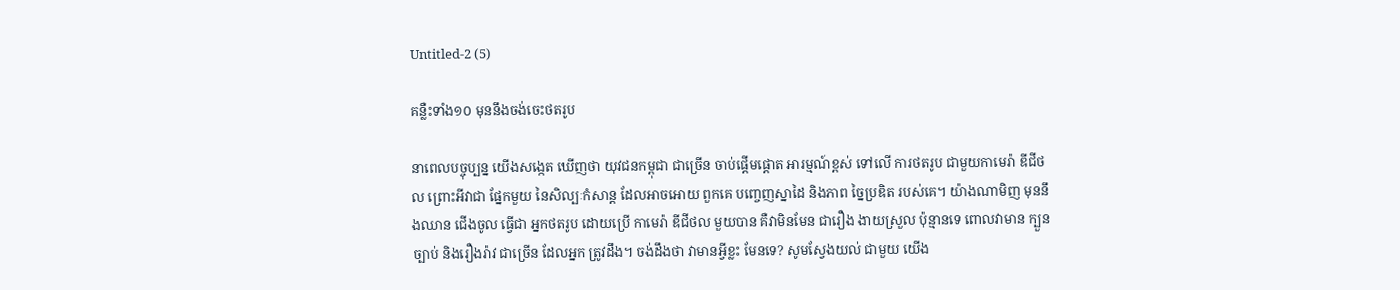Untitled-2 (5)

គន្លឺះទាំង១០ មុននឹងចង់ចេះថតរូប

នាពេលបច្ចុប្បន្ន យើងសង្កេត ឃើញថា យុវជនកម្ពុជា ជាច្រើន ចាប់ផ្តើមផ្តោត អារម្មណ៍ខ្ពស់ ទៅលើ ការថតរូប ជាមួយកាមេរ៉ា ឌីជីថល ព្រោះអីវាជា ផ្នែកមួយ នៃសិល្បៈកំសាន្ត ដែលអាចអោយ ពួកគេ បញ្ចេញស្នាដៃ និងភាព ច្នៃប្រឌិត របស់គេ។ យ៉ាងណាមិញ មុននឹងឈាន ជើងចូល ធ្វើជា អ្នកថតរូប ដោយប្រើ កាមេរ៉ា ឌីជីថល មួយបាន គឺវាមិនមែន ជារឿង ងាយស្រួល ប៉ុន្មានទេ ពោលវាមាន ក្បួនច្បាប់ និងរឿងរ៉ាវ ជាច្រើន ដែលអ្នក ត្រូវដឹង។ ចង់ដឹងថា វាមានអ្វីខ្លះ មែនទេ? សូមស្វែងយល់ ជាមួយ យើង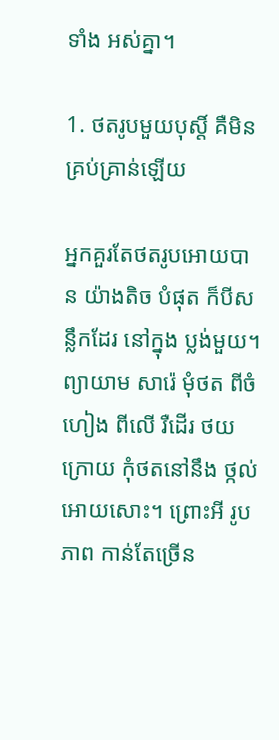ទាំង អស់គ្នា។

1. ថតរូបមួយបុស្តិ៍ គឺមិនគ្រប់គ្រាន់ឡើយ

អ្នកគួរតែថតរូបអោយបាន យ៉ាងតិច បំផុត ក៏បីសន្លឹកដែរ នៅក្នុង ប្លង់មួយ។ ព្យាយាម សារ៉េ មុំថត ពីចំហៀង ពីលើ រឺដើរ ថយក្រោយ កុំថតនៅនឹង ថ្កល់អោយសោះ។ ព្រោះអី រូបភាព កាន់តែច្រើន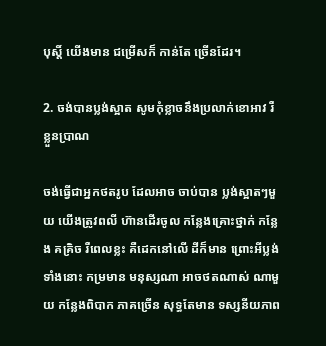បុស្តិ៍ យើងមាន ជម្រើសក៏ កាន់តែ ច្រើនដែរ។

2. ចង់បានប្លង់ស្អាត សូមកុំខ្លាចនឹងប្រលាក់ខោអាវ រឺខ្លួនប្រាណ

ចង់ធ្វើជាអ្នកថតរូប ដែលអាច ចាប់បាន ប្លង់ស្អាតៗមួយ យើងត្រូវពលី ហ៊ានដើរចូល កន្លែងគ្រោះថ្នាក់ កន្លែង គគ្រិច រឺពេលខ្លះ គឺដេកនៅលើ ដីក៏មាន ព្រោះអីប្លង់ ទាំងនោះ កម្រមាន មនុស្សណា អាចថតណាស់ ណាមួយ កន្លែងពិបាក ភាគច្រើន សុទ្ធតែមាន ទស្សនីយភាព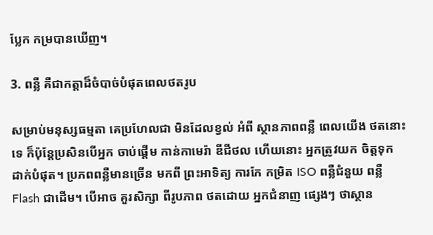ប្លែក កម្របានឃើញ។

3. ពន្លឺ គឺជាកត្តាដ៏ចំបាច់បំផុតពេលថតរូប

សម្រាប់មនុស្សធម្មតា គេប្រហែលជា មិនដែលខ្វល់ អំពី ស្ថានភាពពន្លឺ ពេលយើង ថតនោះទេ ក៏ប៉ុន្តែប្រសិនបើអ្នក ចាប់ផ្តើម កាន់កាមេរ៉ា ឌីជីថល ហើយនោះ អ្នកត្រូវយក ចិត្តទុក ដាក់បំផុត។ ប្រភពពន្លឺមានច្រើន មកពី ព្រះអាទិត្យ ការកែ កម្រិត ISO ពន្លឺជំនួយ ពន្លឺ Flash ជាដើម។ បើអាច គួរសិក្សា ពីរូបភាព ថតដោយ អ្នកជំនាញ ផ្សេងៗ ថាស្ថាន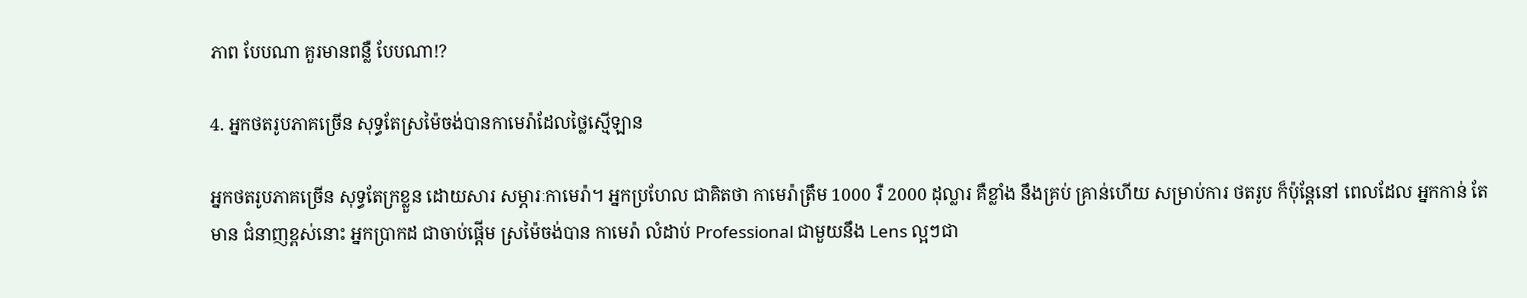ភាព បែបណា គួរមានពន្លឺ បែបណា!?

4. អ្នកថតរូបភាគច្រើន សុទ្ធតែស្រម៉ៃចង់បានកាមេរ៉ាដែលថ្លៃស្មើឡាន

អ្នកថតរូបភាគច្រើន សុទ្ធតែក្រខ្លួន ដោយសារ សម្ភារៈកាមេរ៉ា។ អ្នកប្រហែល ជាគិតថា កាមេរ៉ាត្រឹម 1000 រឺ 2000 ដុល្លារ គឺខ្លាំង នឹងគ្រប់ គ្រាន់ហើយ សម្រាប់ការ ថតរូប ក៏ប៉ុន្តែនៅ ពេលដែល អ្នកកាន់ តែមាន ជំនាញខ្ពស់នោះ អ្នកប្រាកដ ជាចាប់ផ្តើម ស្រម៉ៃចង់បាន កាមេរ៉ា លំដាប់ Professional ជាមួយនឹង Lens ល្អៗជា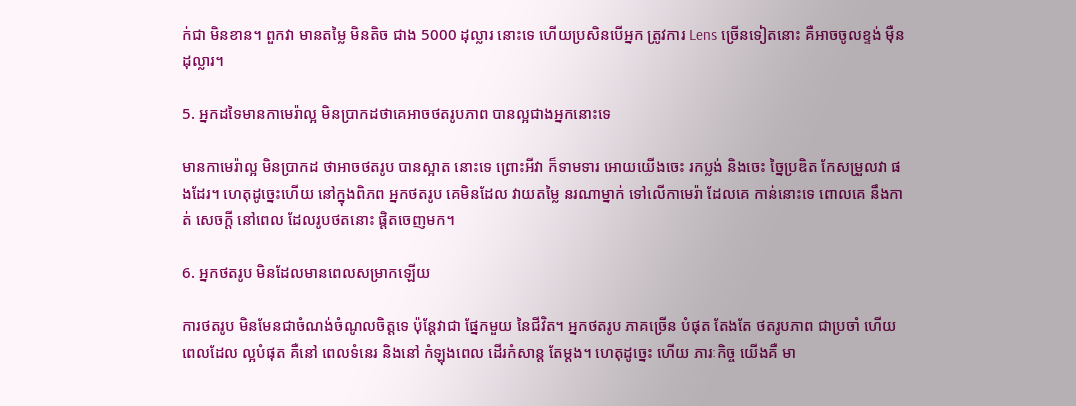ក់ជា មិនខាន។ ពួកវា មានតម្លៃ មិនតិច ជាង 5000 ដុល្លារ នោះទេ ហើយប្រសិនបើអ្នក ត្រូវការ Lens ច្រើនទៀតនោះ គឺអាចចូលខ្ទង់ ម៉ឺនដុល្លារ។

5. អ្នកដទៃមានកាមេរ៉ាល្អ មិនប្រាកដថាគេអាចថតរូបភាព បានល្អជាងអ្នកនោះទេ

មានកាមេរ៉ាល្អ មិនប្រាកដ ថាអាចថតរូប បានស្អាត នោះទេ ព្រោះអីវា ក៏ទាមទារ អោយយើងចេះ រកប្លង់ និងចេះ ច្នៃប្រឌិត កែសម្រួលវា ផងដែរ។ ហេតុដូច្នេះហើយ នៅក្នុងពិភព អ្នកថតរូប គេមិនដែល វាយតម្លៃ នរណាម្នាក់ ទៅលើកាមេរ៉ា ដែលគេ កាន់នោះទេ ពោលគេ នឹងកាត់ សេចក្តី នៅពេល ដែលរូបថតនោះ ផ្តិតចេញមក។

6. អ្នកថតរូប មិនដែលមានពេលសម្រាកឡើយ

ការថតរូប មិនមែនជាចំណង់ចំណូលចិត្តទេ ប៉ុន្តែវាជា ផ្នែកមួយ នៃជីវិត។ អ្នកថតរូប ភាគច្រើន បំផុត តែងតែ ថតរូបភាព ជាប្រចាំ ហើយពេលដែល ល្អបំផុត គឺនៅ ពេលទំនេរ និងនៅ កំឡុងពេល ដើរកំសាន្ត តែម្តង។ ហេតុដូច្នេះ ហើយ ភារៈកិច្ច យើងគឺ មា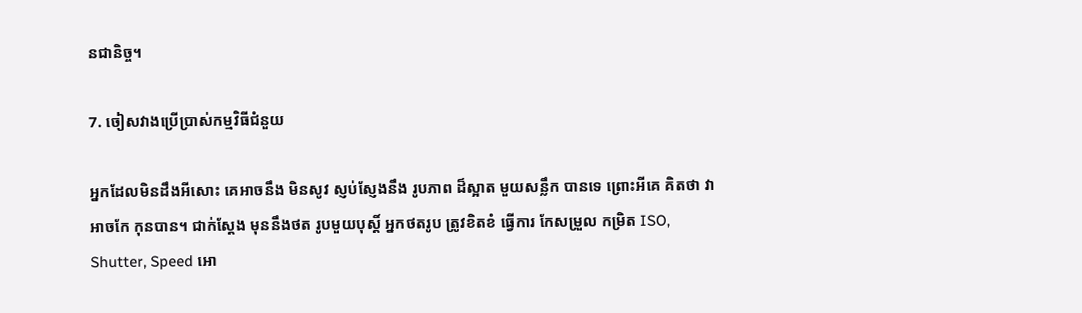នជានិច្ច។

7. ចៀសវាងប្រើប្រាស់កម្មវិធីជំនួយ

អ្នកដែលមិនដឹងអីសោះ គេអាចនឹង មិនសូវ ស្ញប់ស្ញែងនឹង រូបភាព ដ៏ស្អាត មួយសន្លឹក បានទេ ព្រោះអីគេ គិតថា វាអាចកែ កុនបាន។ ជាក់ស្តែង មុននឹងថត រូបមួយបុស្តិ៍ អ្នកថតរូប ត្រូវខិតខំ ធ្វើការ កែសម្រួល កម្រិត ISO, Shutter, Speed អោ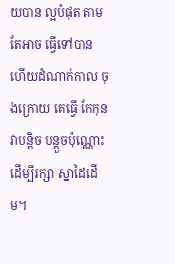យបាន ល្អបំផុត តាមតែអាច ធ្វើទៅបាន ហើយដំណាក់កាល ចុងក្រោយ គេធ្វើ កែកុន វាបន្តិច បន្តួចប៉ុណ្ណោះ ដើម្បីរក្សា ស្នាដៃដើម។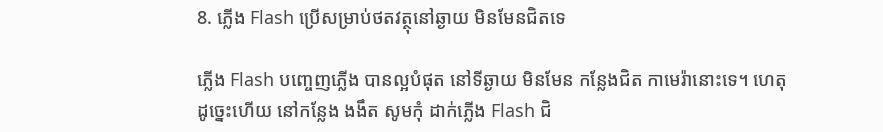8. ភ្លើង Flash ប្រើសម្រាប់ថតវត្ថុនៅឆ្ងាយ មិនមែនជិតទេ

ភ្លើង Flash បញ្ចេញភ្លើង បានល្អបំផុត នៅទីឆ្ងាយ មិនមែន កន្លែងជិត កាមេរ៉ានោះទេ។ ហេតុដូច្នេះហើយ នៅកន្លែង ងងឹត សូមកុំ ដាក់ភ្លើង Flash ជិ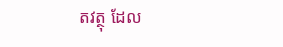តវត្ថុ ដែល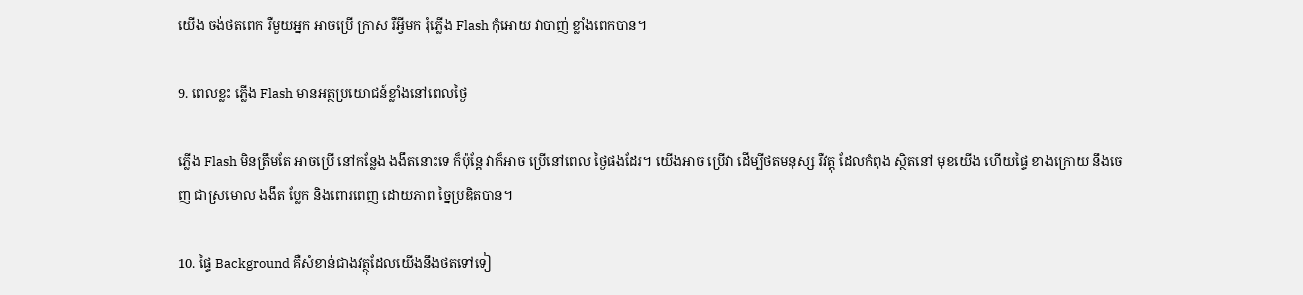យើង ចង់ថតពេក រឺមួយអ្នក អាចប្រើ ក្រាស រឺអ្វីមក រុំភ្លើង Flash កុំអោយ វាបាញ់ ខ្លាំងពេកបាន។

9. ពេលខ្លះ ភ្លើង Flash មានអត្ថប្រយោជន៍ខ្លាំងនៅពេលថ្ងៃ

ភ្លើង Flash មិនត្រឹមតែ អាចប្រើ នៅកន្លែង ងងឹតនោះទេ ក៏ប៉ុន្តែ វាក៏អាច ប្រើនៅពេល ថ្ងៃផងដែរ។ យើងអាច ប្រើវា ដើម្បីថតមនុស្ស រឺវត្តុ ដែលកំពុង ស្ថិតនៅ មុខយើង ហើយផ្ទៃ ខាងក្រោយ នឹងចេញ ជាស្រមោល ងងឹត ប្លែក និងពោរពេញ ដោយភាព ច្នៃប្រឌិតបាន។

10. ផ្ទៃ Background គឺសំខាន់ជាងវត្ថុដែលយើងនឹងថតទៅទៀ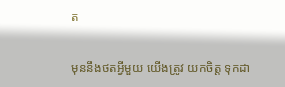ត

មុននឹងថតអ្វីមួយ យើងត្រូវ យកចិត្ត ទុកដា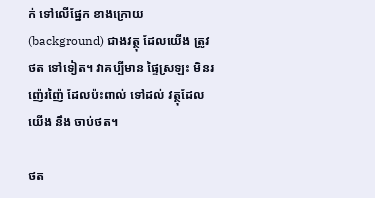ក់ ទៅលើផ្នែក ខាងក្រោយ (background) ជាងវត្ថុ ដែលយើង ត្រូវថត ទៅទៀត។ វាគប្បីមាន ផ្ទៃស្រឡះ មិនរញ៉េរញ៉ៃ ដែលប៉ះពាល់ ទៅដល់ វត្ថុដែលយើង នឹង ចាប់ថត។

ថត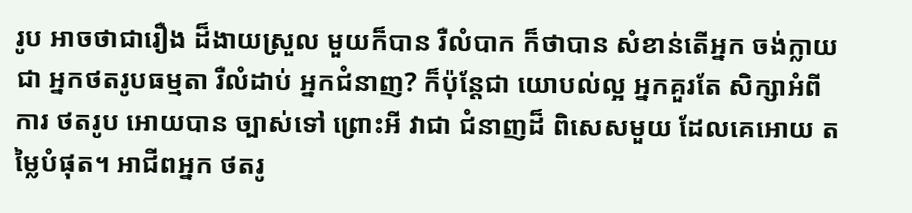រូប អាចថាជារឿង ដ៏ងាយស្រួល មួយក៏បាន រឺលំបាក ក៏ថាបាន សំខាន់តើអ្នក ចង់ក្លាយជា អ្នកថតរូបធម្មតា រឺលំដាប់ អ្នកជំនាញ? ក៏ប៉ុន្តែជា យោបល់ល្អ អ្នកគួរតែ សិក្សាអំពីការ ថតរូប អោយបាន ច្បាស់ទៅ ព្រោះអី វាជា ជំនាញដ៏ ពិសេសមួយ ដែលគេអោយ តម្លៃបំផុត។ អាជីពអ្នក ថតរូ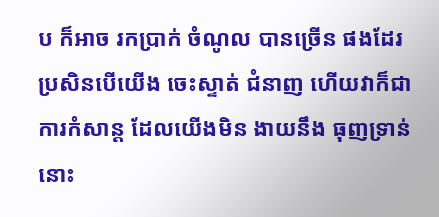ប ក៏អាច រកប្រាក់ ចំណូល បានច្រើន ផងដែរ ប្រសិនបើយើង ចេះស្ទាត់ ជំនាញ ហើយវាក៏ជា ការកំសាន្ត ដែលយើងមិន ងាយនឹង ធុញទ្រាន់ នោះ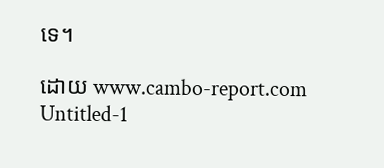ទេ។

ដោយ www.cambo-report.com
Untitled-1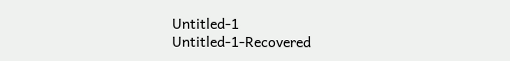Untitled-1
Untitled-1-Recovered